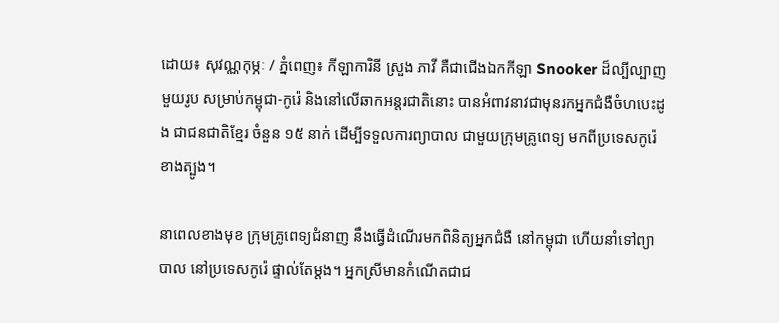ដោយ៖ សុវណ្ណកុម្ភៈ / ភ្នំពេញ៖ កីឡាការិនី ស្រួង ភាវី គឺជាជើងឯកកីឡា Snooker ដ៏ល្បីល្បាញមួយរូប សម្រាប់កម្ពុជា-កូរ៉េ និងនៅលើឆាកអន្តរជាតិនោះ បានអំពាវនាវជាមុនរកអ្នកជំងឺចំហបេះដូង ជាជនជាតិខ្មែរ ចំនួន ១៥ នាក់ ដើម្បីទទួលការព្យាបាល ជាមួយក្រុមគ្រូពេទ្យ មកពីប្រទេសកូរ៉េខាងត្បូង។

នាពេលខាងមុខ ក្រុមគ្រូពេទ្យជំនាញ នឹងធ្វើដំណើរមកពិនិត្យអ្នកជំងឺ នៅកម្ពុជា ហើយនាំទៅព្យាបាល នៅប្រទេសកូរ៉េ ផ្ទាល់តែម្ដង។ អ្នកស្រីមានកំណើតជាជ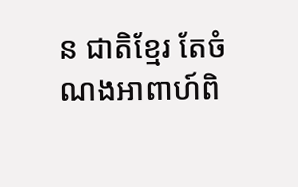ន ជាតិខ្មែរ តែចំណងអាពាហ៍ពិ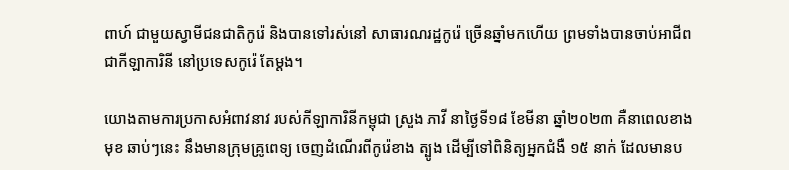ពាហ៍ ជាមួយស្វាមីជនជាតិកូរ៉េ និងបានទៅរស់នៅ សាធារណរដ្ឋកូរ៉េ ច្រើនឆ្នាំមកហើយ ព្រមទាំងបានចាប់អាជីព ជាកីឡាការិនី នៅប្រទេសកូរ៉េ តែម្ដង។

យោងតាមការប្រកាសអំពាវនាវ របស់កីឡាការិនីកម្ពុជា ស្រួង ភាវី នាថ្ងៃទី១៨ ខែមីនា ឆ្នាំ២០២៣ គឺនាពេលខាងមុខ ឆាប់ៗនេះ នឹងមានក្រុមគ្រូពេទ្យ ចេញដំណើរពីកូរ៉េខាង ត្បូង ដើម្បីទៅពិនិត្យអ្នកជំងឺ ១៥ នាក់ ដែលមានប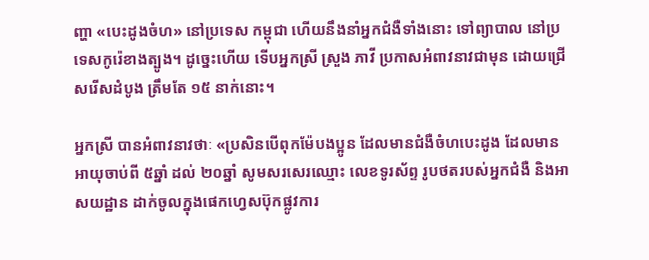ញ្ហា «បេះដូងចំហ» នៅប្រទេស កម្ពុជា ហើយនឹងនាំអ្នកជំងឺទាំងនោះ ទៅព្យាបាល នៅប្រទេសកូរ៉េខាងត្បូង។ ដូច្នេះហើយ ទើបអ្នកស្រី ស្រួង ភាវី ប្រកាសអំពាវនាវជាមុន ដោយជ្រើសរើសដំបូង ត្រឹមតែ ១៥ នាក់នោះ។

អ្នកស្រី បានអំពាវនាវថាៈ «ប្រសិនបើពុកម៉ែបងប្អូន ដែលមានជំងឺចំហបេះដូង ដែលមានអាយុចាប់ពី ៥ឆ្នាំ ដល់ ២០ឆ្នាំ សូមសរសេរឈ្មោះ លេខទូរស័ព្ទ រូបថតរបស់អ្នកជំងឺ និងអាសយដ្ឋាន ដាក់ចូលក្នុងផេកហ្វេសប៊ុកផ្លូវការ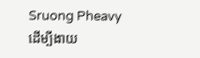Sruong Pheavy ដើម្បីងាយ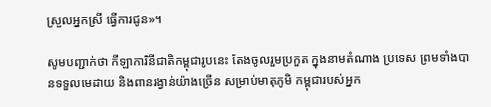ស្រួលអ្នកស្រី ធ្វើការជូន»។

សូមបញ្ជាក់ថា កីឡាការិនីជាតិកម្ពុជារូបនេះ តែងចូលរួមប្រកួត ក្នុងនាមតំណាង ប្រទេស ព្រមទាំងបានទទួលមេដាយ និងពានរង្វាន់យ៉ាងច្រើន សម្រាប់មាតុភូមិ កម្ពុជារបស់អ្នក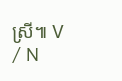ស្រី៕ V / N